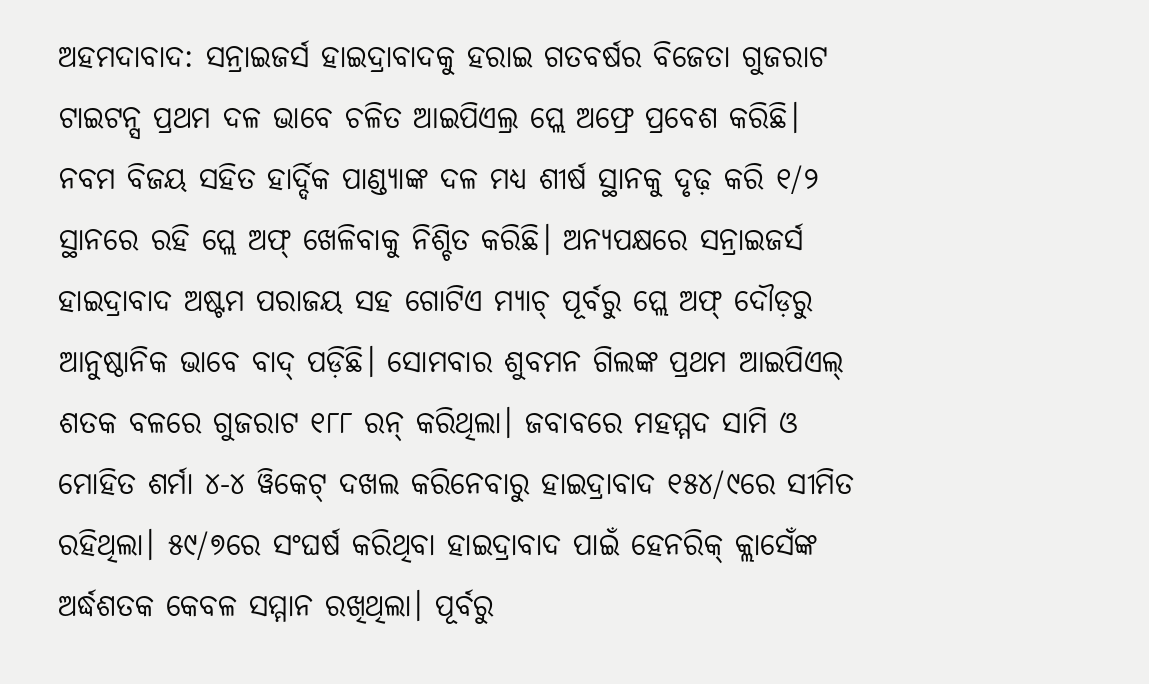ଅହମଦାବାଦ: ସନ୍ରାଇଜର୍ସ ହାଇଦ୍ରାବାଦକୁ ହରାଇ ଗତବର୍ଷର ବିଜେତା ଗୁଜରାଟ ଟାଇଟନ୍ସ ପ୍ରଥମ ଦଳ ଭାବେ ଚଳିତ ଆଇପିଏଲ୍ର ପ୍ଲେ ଅଫ୍ରେ ପ୍ରବେଶ କରିଛି। ନବମ ବିଜୟ ସହିତ ହାର୍ଦ୍ଦିକ ପାଣ୍ଡ୍ୟାଙ୍କ ଦଳ ମଧ୍ୟ ଶୀର୍ଷ ସ୍ଥାନକୁ ଦୃଢ଼ କରି ୧/୨ ସ୍ଥାନରେ ରହି ପ୍ଲେ ଅଫ୍ ଖେଳିବାକୁ ନିଶ୍ଚିତ କରିଛି। ଅନ୍ୟପକ୍ଷରେ ସନ୍ରାଇଜର୍ସ ହାଇଦ୍ରାବାଦ ଅଷ୍ଟମ ପରାଜୟ ସହ ଗୋଟିଏ ମ୍ୟାଚ୍ ପୂର୍ବରୁ ପ୍ଲେ ଅଫ୍ ଦୌଡ଼ରୁ ଆନୁଷ୍ଠାନିକ ଭାବେ ବାଦ୍ ପଡ଼ିଛି। ସୋମବାର ଶୁବମନ ଗିଲଙ୍କ ପ୍ରଥମ ଆଇପିଏଲ୍ ଶତକ ବଳରେ ଗୁଜରାଟ ୧୮୮ ରନ୍ କରିଥିଲା। ଜବାବରେ ମହମ୍ମଦ ସାମି ଓ ମୋହିତ ଶର୍ମା ୪-୪ ୱିକେଟ୍ ଦଖଲ କରିନେବାରୁ ହାଇଦ୍ରାବାଦ ୧୫୪/୯ରେ ସୀମିତ ରହିଥିଲା। ୫୯/୭ରେ ସଂଘର୍ଷ କରିଥିବା ହାଇଦ୍ରାବାଦ ପାଇଁ ହେନରିକ୍ କ୍ଲାସେଁଙ୍କ ଅର୍ଦ୍ଧଶତକ କେବଳ ସମ୍ମାନ ରଖିଥିଲା। ପୂର୍ବରୁ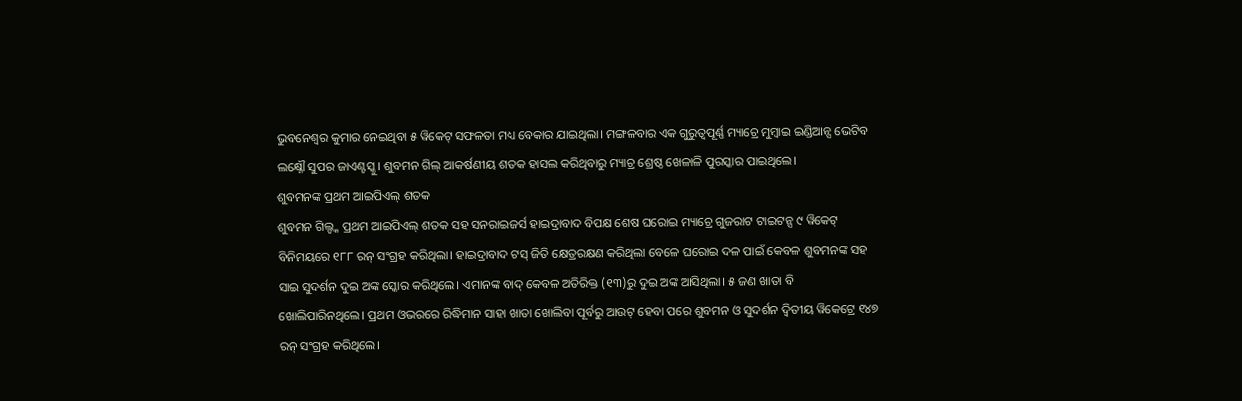ଭୁବନେଶ୍ବର କୁମାର ନେଇଥିବା ୫ ୱିକେଟ୍ ସଫଳତା ମଧ୍ୟ ବେକାର ଯାଇଥିଲା। ମଙ୍ଗଳବାର ଏକ ଗୁରୁତ୍ବପୂର୍ଣ୍ଣ ମ୍ୟାଚ୍ରେ ମୁମ୍ବାଇ ଇଣ୍ଡିଆନ୍ସ ଭେଟିବ ଲକ୍ଷ୍ନୌ ସୁପର ଜାଏଣ୍ଟସ୍କୁ। ଶୁବମନ ଗିଲ୍ ଆକର୍ଷଣୀୟ ଶତକ ହାସଲ କରିଥିବାରୁ ମ୍ୟାଚ୍ର ଶ୍ରେଷ୍ଠ ଖେଳାଳି ପୁରସ୍କାର ପାଇଥିଲେ।
ଶୁବମନଙ୍କ ପ୍ରଥମ ଆଇପିଏଲ୍ ଶତକ
ଶୁବମନ ଗିଲ୍ଙ୍କ ପ୍ରଥମ ଆଇପିଏଲ୍ ଶତକ ସହ ସନରାଇଜର୍ସ ହାଇଦ୍ରାବାଦ ବିପକ୍ଷ ଶେଷ ଘରୋଇ ମ୍ୟାଚ୍ରେ ଗୁଜରାଟ ଟାଇଟନ୍ସ ୯ ୱିକେଟ୍ ବିନିମୟରେ ୧୮୮ ରନ୍ ସଂଗ୍ରହ କରିଥିଲା। ହାଇଦ୍ରାବାଦ ଟସ୍ ଜିତି କ୍ଷେତ୍ରରକ୍ଷଣ କରିଥିଲା ବେଳେ ଘରୋଇ ଦଳ ପାଇଁ କେବଳ ଶୁବମନଙ୍କ ସହ ସାଇ ସୁଦର୍ଶନ ଦୁଇ ଅଙ୍କ ସ୍କୋର କରିଥିଲେ। ଏମାନଙ୍କ ବାଦ୍ କେବଳ ଅତିରିକ୍ତ (୧୩)ରୁ ଦୁଇ ଅଙ୍କ ଆସିଥିଲା। ୫ ଜଣ ଖାତା ବି ଖୋଲିପାରିନଥିଲେ। ପ୍ରଥମ ଓଭରରେ ରିଦ୍ଧିମାନ ସାହା ଖାତା ଖୋଲିବା ପୂର୍ବରୁ ଆଉଟ୍ ହେବା ପରେ ଶୁବମନ ଓ ସୁଦର୍ଶନ ଦ୍ବିତୀୟ ୱିକେଟ୍ରେ ୧୪୭ ରନ୍ ସଂଗ୍ରହ କରିଥିଲେ।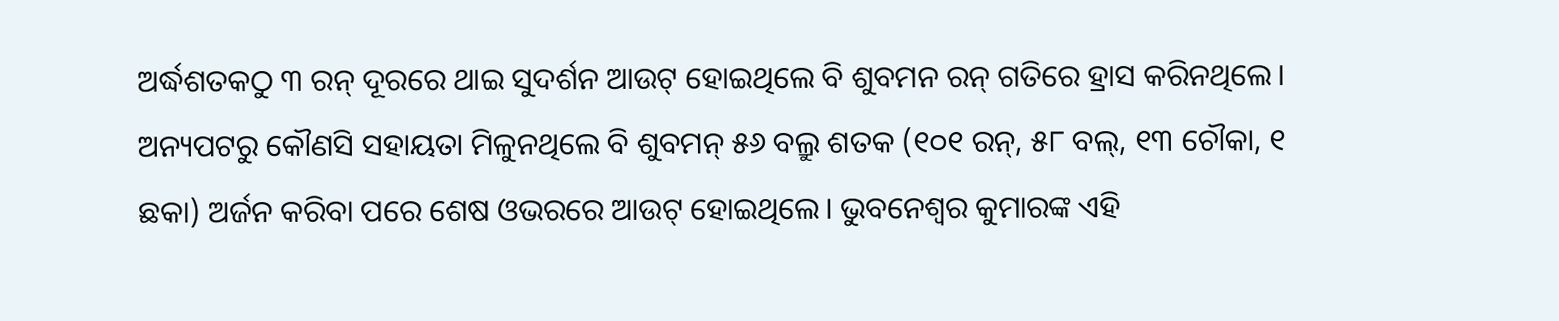ଅର୍ଦ୍ଧଶତକଠୁ ୩ ରନ୍ ଦୂରରେ ଥାଇ ସୁଦର୍ଶନ ଆଉଟ୍ ହୋଇଥିଲେ ବି ଶୁବମନ ରନ୍ ଗତିରେ ହ୍ରାସ କରିନଥିଲେ। ଅନ୍ୟପଟରୁ କୌଣସି ସହାୟତା ମିଳୁନଥିଲେ ବି ଶୁବମନ୍ ୫୬ ବଲ୍ରୁ ଶତକ (୧୦୧ ରନ୍, ୫୮ ବଲ୍, ୧୩ ଚୌକା, ୧ ଛକା) ଅର୍ଜନ କରିବା ପରେ ଶେଷ ଓଭରରେ ଆଉଟ୍ ହୋଇଥିଲେ। ଭୁବନେଶ୍ବର କୁମାରଙ୍କ ଏହି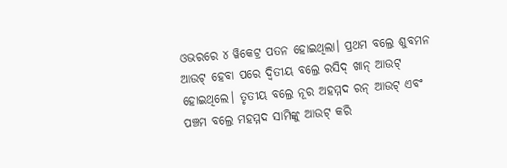ଓଭରରେ ୪ ୱିକେଟ୍ର ପତନ ହୋଇଥିଲା। ପ୍ରଥମ ବଲ୍ରେ ଶୁବମନ ଆଉଟ୍ ହେବା ପରେ ଦ୍ବିତୀୟ ବଲ୍ରେ ରସିଦ୍ ଖାନ୍ ଆଉଟ୍ ହୋଇଥିଲେ। ତୃତୀୟ ବଲ୍ରେ ନୂର ଅହମ୍ମଦ ରନ୍ ଆଉଟ୍ ଏବଂ ପଞ୍ଚମ ବଲ୍ରେ ମହମ୍ମଦ ସାମିଙ୍କୁ ଆଉଟ୍ କରି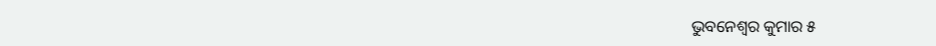ଭୁବନେଶ୍ବର କୁମାର ୫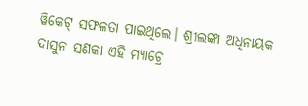ୱିକେଟ୍ ସଫଳତା ପାଇଥିଲେ। ଶ୍ରୀଲଙ୍କା ଅଧିନାୟକ ଦାସୁନ ସଣକା ଏହି ମ୍ୟାଚ୍ରେ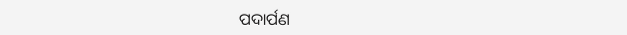ପଦାର୍ପଣ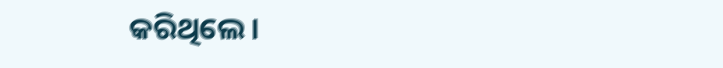କରିଥିଲେ।